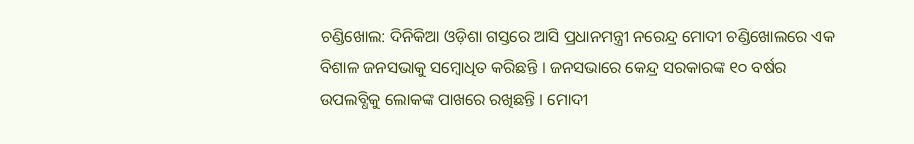ଚଣ୍ଡିଖୋଲ: ଦିନିକିଆ ଓଡ଼ିଶା ଗସ୍ତରେ ଆସି ପ୍ରଧାନମନ୍ତ୍ରୀ ନରେନ୍ଦ୍ର ମୋଦୀ ଚଣ୍ଡିଖୋଲରେ ଏକ ବିଶାଳ ଜନସଭାକୁ ସମ୍ୱୋଧିତ କରିଛନ୍ତି । ଜନସଭାରେ କେନ୍ଦ୍ର ସରକାରଙ୍କ ୧୦ ବର୍ଷର ଉପଲବ୍ଧିକୁ ଲୋକଙ୍କ ପାଖରେ ରଖିଛନ୍ତି । ମୋଦୀ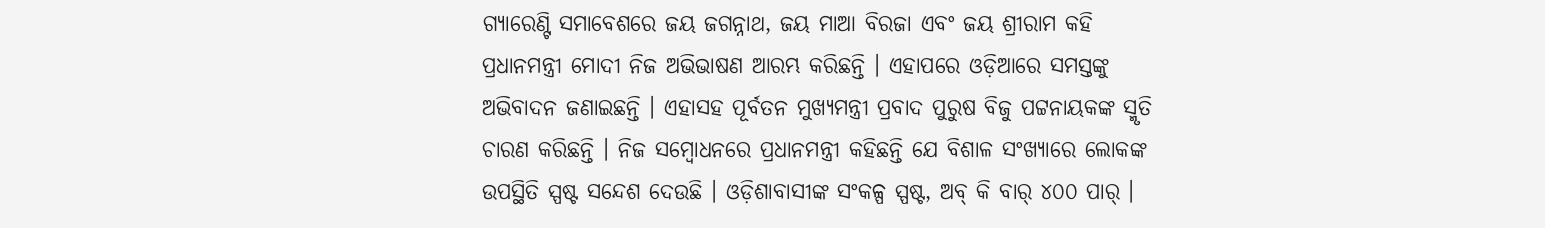ଗ୍ୟାରେଣ୍ଟି ସମାବେଶରେ ଜୟ ଜଗନ୍ନାଥ, ଜୟ ମାଆ ବିରଜା ଏବଂ ଜୟ ଶ୍ରୀରାମ କହି ପ୍ରଧାନମନ୍ତ୍ରୀ ମୋଦୀ ନିଜ ଅଭିଭାଷଣ ଆରମ୍ଭ କରିଛନ୍ତି । ଏହାପରେ ଓଡ଼ିଆରେ ସମସ୍ତଙ୍କୁ ଅଭିବାଦନ ଜଣାଇଛନ୍ତି । ଏହାସହ ପୂର୍ବତନ ମୁଖ୍ୟମନ୍ତ୍ରୀ ପ୍ରବାଦ ପୁରୁଷ ବିଜୁ ପଟ୍ଟନାୟକଙ୍କ ସ୍ମୃତି ଚାରଣ କରିଛନ୍ତି । ନିଜ ସମ୍ୱୋଧନରେ ପ୍ରଧାନମନ୍ତ୍ରୀ କହିଛନ୍ତି ଯେ ବିଶାଳ ସଂଖ୍ୟାରେ ଲୋକଙ୍କ ଉପସ୍ଥିତି ସ୍ପଷ୍ଟ ସନ୍ଦେଶ ଦେଉଛି । ଓଡ଼ିଶାବାସୀଙ୍କ ସଂକଳ୍ପ ସ୍ପଷ୍ଟ, ଅବ୍ କି ବାର୍ ୪୦୦ ପାର୍ ।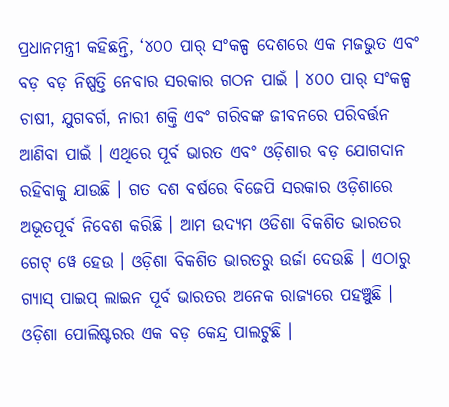ପ୍ରଧାନମନ୍ତ୍ରୀ କହିଛନ୍ତି, ‘୪୦୦ ପାର୍ ସଂକଳ୍ପ ଦେଶରେ ଏକ ମଜଭୁତ ଏବଂ ବଡ଼ ବଡ଼ ନିଷ୍ପତ୍ତି ନେବାର ସରକାର ଗଠନ ପାଇଁ । ୪୦୦ ପାର୍ ସଂକଳ୍ପ ଚାଷୀ, ଯୁଗବର୍ଗ, ନାରୀ ଶକ୍ତି ଏବଂ ଗରିବଙ୍କ ଜୀବନରେ ପରିବର୍ତ୍ତନ ଆଣିବା ପାଇଁ । ଏଥିରେ ପୂର୍ବ ଭାରତ ଏବଂ ଓଡ଼ିଶାର ବଡ଼ ଯୋଗଦାନ ରହିବାକୁ ଯାଉଛି । ଗତ ଦଶ ବର୍ଷରେ ବିଜେପି ସରକାର ଓଡ଼ିଶାରେ ଅଭୂତପୂର୍ବ ନିବେଶ କରିଛି । ଆମ ଉଦ୍ୟମ ଓଡିଶା ବିକଶିତ ଭାରତର ଗେଟ୍ ୱେ ହେଉ । ଓଡ଼ିଶା ବିକଶିତ ଭାରତରୁ ଉର୍ଜା ଦେଉଛି । ଏଠାରୁ ଗ୍ୟାସ୍ ପାଇପ୍ ଲାଇନ ପୂର୍ବ ଭାରତର ଅନେକ ରାଜ୍ୟରେ ପହଞ୍ଚୁଛି । ଓଡ଼ିଶା ପୋଲିଷ୍ଟରର ଏକ ବଡ଼ କେନ୍ଦ୍ର ପାଲଟୁଛି ।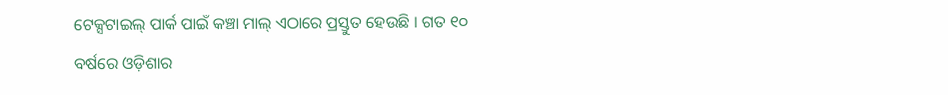ଟେକ୍ସଟାଇଲ୍ ପାର୍କ ପାଇଁ କଞ୍ଚା ମାଲ୍ ଏଠାରେ ପ୍ରସ୍ତୁତ ହେଉଛି । ଗତ ୧୦ ବର୍ଷରେ ଓଡ଼ିଶାର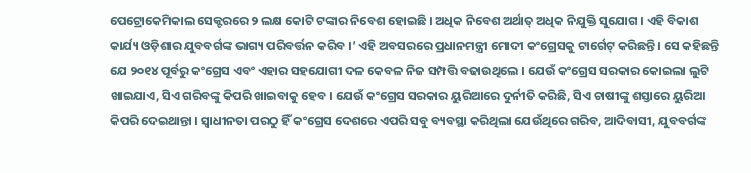ପେଟ୍ରୋକେମିକାଲ ସେକ୍ଟରରେ ୨ ଲକ୍ଷ କୋଟି ଟଙ୍କାର ନିବେଶ ହୋଇଛି । ଅଧିକ ନିବେଶ ଅର୍ଥାତ୍ ଅଧିକ ନିଯୁକ୍ତି ସୁଯୋଗ । ଏହି ବିକାଶ କାର୍ଯ୍ୟ ଓଡ଼ିଶାର ଯୁବବର୍ଗଙ୍କ ଭାଗ୍ୟ ପରିବର୍ତ୍ତନ କରିବ ।’ ଏହି ଅବସରରେ ପ୍ରଧାନମନ୍ତ୍ରୀ ମୋଦୀ କଂଗ୍ରେସକୁ ଟାର୍ଗେଟ୍ କରିଛନ୍ତି । ସେ କହିଛନ୍ତି ଯେ ୨୦୧୪ ପୂର୍ବରୁ କଂଗ୍ରେସ ଏବଂ ଏହାର ସହଯୋଗୀ ଦଳ କେବଳ ନିଜ ସମ୍ପତ୍ତି ବଢାଉଥିଲେ । ଯେଉଁ କଂଗ୍ରେସ ସରକାର କୋଇଲା ଲୁଟି ଖାଇଯାଏ, ସିଏ ଗରିବଙ୍କୁ କିପରି ଖାଇବାକୁ ହେବ । ଯେଉଁ କଂଗ୍ରେସ ସରକାର ୟୁରିଆରେ ଦୁର୍ନୀତି କରିଛି, ସିଏ ଚାଷୀଙ୍କୁ ଶସ୍ତାରେ ୟୁରିଆ କିପରି ଦେଇଥାନ୍ତା । ସ୍ୱାଧୀନତା ପରଠୁ ହିଁ କଂଗ୍ରେସ ଦେଶରେ ଏପରି ସବୁ ବ୍ୟବସ୍ଥା କରିଥିଲା ଯେଉଁଥିରେ ଗରିବ, ଆଦିବାସୀ, ଯୁବବର୍ଗଙ୍କ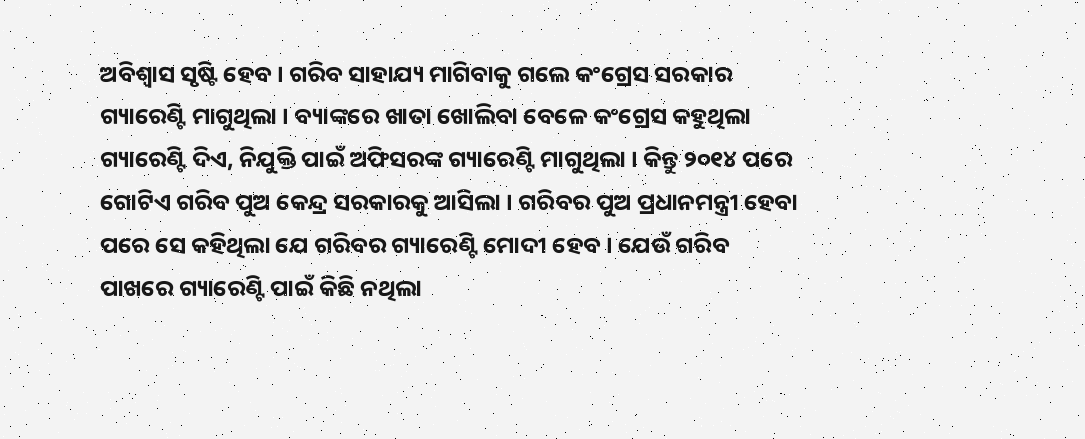ଅବିଶ୍ୱାସ ସୃଷ୍ଟି ହେବ । ଗରିବ ସାହାଯ୍ୟ ମାଗିବାକୁ ଗଲେ କଂଗ୍ରେସ ସରକାର ଗ୍ୟାରେଣ୍ଟି ମାଗୁଥିଲା । ବ୍ୟାଙ୍କରେ ଖାତା ଖୋଲିବା ବେଳେ କଂଗ୍ରେସ କହୁଥିଲା ଗ୍ୟାରେଣ୍ଟି ଦିଏ, ନିଯୁକ୍ତି ପାଇଁ ଅଫିସରଙ୍କ ଗ୍ୟାରେଣ୍ଟି ମାଗୁଥିଲା । କିନ୍ତୁ ୨୦୧୪ ପରେ ଗୋଟିଏ ଗରିବ ପୁଅ କେନ୍ଦ୍ର ସରକାରକୁ ଆସିଲା । ଗରିବର ପୁଅ ପ୍ରଧାନମନ୍ତ୍ରୀ ହେବା ପରେ ସେ କହିଥିଲା ଯେ ଗରିବର ଗ୍ୟାରେଣ୍ଟି ମୋଦୀ ହେବ । ଯେଉଁ ଗରିବ ପାଖରେ ଗ୍ୟାରେଣ୍ଟି ପାଇଁ କିଛି ନଥିଲା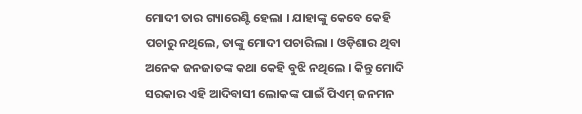ମୋଦୀ ତାର ଗ୍ୟାରେଣ୍ଟି ହେଲା । ଯାହାଙ୍କୁ କେବେ କେହି ପଚାରୁ ନଥିଲେ, ତାଙ୍କୁ ମୋଦୀ ପଚାରିଲା । ଓଡ଼ିଶାର ଥିବା ଅନେକ ଜନଜାତଙ୍କ କଥା କେହି ବୁଝି ନଥିଲେ । କିନ୍ତୁ ମୋଦି ସରକାର ଏହି ଆଦିବାସୀ ଲୋକଙ୍କ ପାଇଁ ପିଏମ୍ ଜନମନ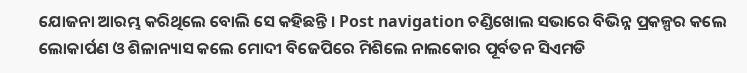ଯୋଜନା ଆରମ୍ଭ କରିଥିଲେ ବୋଲି ସେ କହିଛନ୍ତି । Post navigation ଚଣ୍ଡିଖୋଲ ସଭାରେ ବିଭିନ୍ନ ପ୍ରକଳ୍ପର କଲେ ଲୋକାର୍ପଣ ଓ ଶିଳାନ୍ୟାସ କଲେ ମୋଦୀ ବିଜେପିରେ ମିଶିଲେ ନାଲକୋର ପୂର୍ବତନ ସିଏମଡି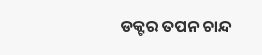ଡକ୍ଟର ତପନ ଚାନ୍ଦ